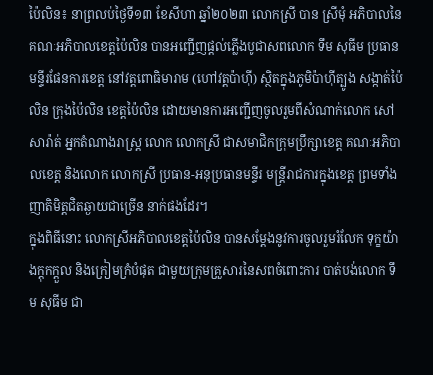ប៉ៃលិន៖ នាព្រលប់ថ្ងៃទី១៣ ខែសីហា ឆ្នាំ២០២៣ លោកស្រី បាន ស្រីមុំ អភិបាលនៃគណៈអភិបាលខេត្តប៉ៃលិន បានអញ្ជើញផ្តល់ភ្លើងបូជាសពលោក ទឹម សុធីម ប្រធានមន្ទីរផែនការខេត្ត នៅវត្តពោធិមារាម (ហៅវត្តប៉ាហ៊ី) ស្ថិតក្នុងភូមិប៉ាហ៊ីត្បូង សង្កាត់ប៉ៃលិន ក្រុងប៉ៃលិន ខេត្តប៉ៃលិន ដោយមានការអញ្ជើញចូលរួមពីសំណាក់លោក សៅ សារ៉ាត់ អ្នកតំណាងរាស្ត្រ លោក លោកស្រី ជាសមាជិកក្រុមប្រឹក្សាខេត្ត គណៈអភិបាលខេត្ត និងលោក លោកស្រី ប្រធាន-អនុប្រធានមន្ទីរ មន្រ្តីរាជការក្នុងខេត្ត ព្រមទាំងញាតិមិត្តជិតឆ្ងាយជាច្រើន នាក់ផងដែរ។
ក្នុងពិធីនោះ លោកស្រីអភិបាលខេត្តប៉ៃលិន បានសម្តែងនូវការចូលរួមរំលែក ទុក្ខយ៉ាងក្តុកក្តួល និងក្រៀមក្រំបំផុត ជាមួយក្រុមគ្រួសារនៃសពចំពោះការ បាត់បង់លោក ទឹម សុធីម ជា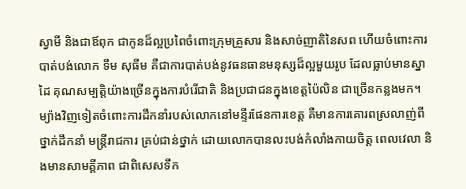ស្វាមី និងជាឪពុក ជាកូនដ៏ល្អប្រពៃចំពោះក្រុមគ្រួសារ និងសាច់ញាតិនៃសព ហើយចំពោះការបាត់បង់លោក ទឹម សុធីម គឺជាការបាត់បង់នូវធនធានមនុស្សដ៏ល្អមួយរូប ដែលធ្លាប់មានស្នាដៃ គុណសម្បត្តិយ៉ាងច្រើនក្នុងការបំរើជាតិ និងប្រជាជនក្នុងខេត្តប៉ៃលិន ជាច្រើនកន្លងមក។ ម្យ៉ាងវិញទៀតចំពោះការដឹកនាំរបស់លោកនៅមន្ទីរផែនការខេត្ត គឺមានការគោរពស្រលាញ់ពីថ្នាក់ដឹកនាំ មន្ត្រីរាជការ គ្រប់ជាន់ថ្នាក់ ដោយលោកបានលះបង់កំលាំងកាយចិត្ត ពេលវេលា និងមានសាមគ្គីភាព ជាពិសេសទឹក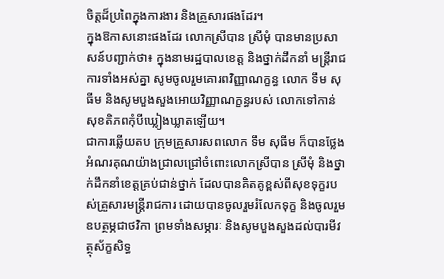ចិត្តដ៏ប្រពៃក្នុងការងារ និងគ្រួសារផងដែរ។
ក្នុងឱកាសនោះផងដែរ លោកស្រីបាន ស្រីមុំ បានមានប្រសាសន៍បញ្ជាក់ថា៖ ក្នុងនាមរដ្ឋបាលខេត្ត និងថ្នាក់ដឹកនាំ មន្រ្តីរាជការទាំងអស់គ្នា សូមចូលរួមគោរពវិញ្ញាណក្ខន្ធ លោក ទឹម សុធីម និងសូមបួងសួងអោយវិញ្ញាណក្ខន្ធរបស់ លោកទៅកាន់សុខតិភពកុំបីឃ្លៀងឃ្លាតឡើយ។
ជាការឆ្លើយតប ក្រុមគ្រួសារសពលោក ទឹម សុធីម ក៏បានថ្លែងអំណរគុណយ៉ាងជ្រាលជ្រៅចំពោះលោកស្រីបាន ស្រីមុំ និងថ្នាក់ដឹកនាំខេត្តគ្រប់ជាន់ថ្នាក់ ដែលបានគិតគូខ្ពស់ពីសុខទុក្ខរបស់គ្រួសារមន្ត្រីរាជការ ដោយបានចូលរួមរំលែកទុក្ខ និងចូលរួមឧបត្ថម្ភជាថវិកា ព្រមទាំងសម្ភារៈ និងសូមបួងសួងដល់បារមីវត្ថុស័ក្ខសិទ្ធ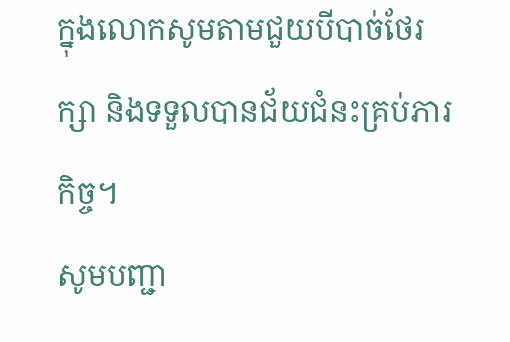ក្នុងលោកសូមតាមជួយបីបាច់ថែរក្សា និងទទួលបានជ័យជំនះគ្រប់ភារកិច្ច។
សូមបញ្ជា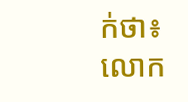ក់ថា៖ លោក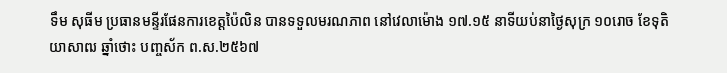ទឹម សុធីម ប្រធានមន្ទីរផែនការខេត្តប៉ៃលិន បានទទួលមរណភាព នៅវេលាម៉ោង ១៧.១៥ នាទីយប់នាថ្ងៃសុក្រ ១០រោច ខែទុតិយាសាឍ ឆ្នាំថោះ បញ្ចស័ក ព.ស.២៥៦៧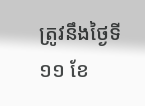ត្រូវនឹងថ្ងៃទី១១ ខែ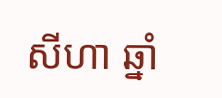សីហា ឆ្នាំ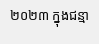២០២៣ ក្នុងជន្មា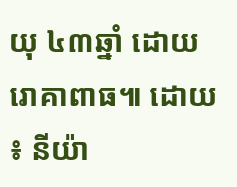យុ ៤៣ឆ្នាំ ដោយរោគាពាធ៕ ដោយ ៖ នីយ៉ា